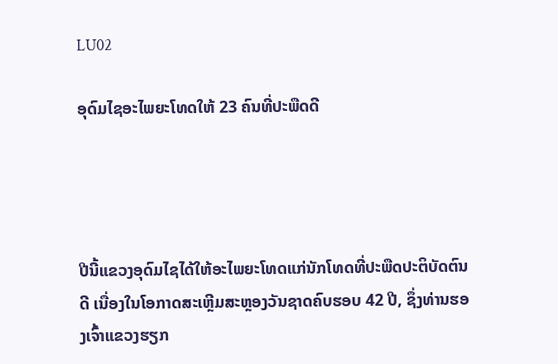LU02

ອຸດົມໄຊອະໄພຍະໂທດໃຫ້ 23 ຄົນທີ່ປະພືດດີ




ປີນີ້ແຂວງອຸດົມໄຊໄດ້ໃຫ້ອະໄພຍະໂທດແກ່ນັກໂທດທີ່ປະພືດປະຕິບັດຕົນດີ ເນື່ອງໃນໂອກາດສະເຫຼີມສະຫຼອງວັນຊາດຄົບຮອບ 42 ປີ, ຊຶ່ງທ່ານຮອງເຈົ້າແຂວງຮຽກ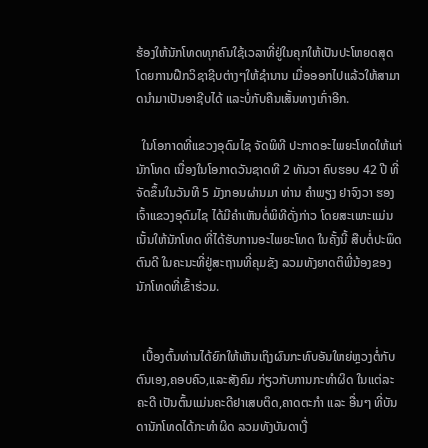ຮ້ອງໃຫ້ນັກໂທດທຸກຄົນໃຊ້ເວລາທີ່ຢູ່ໃນຄຸກໃຫ້ເປັນປະໂຫຍດສຸດໂດຍການຝືກວິຊາຊີບຕ່າງໆໃຫ້ຊຳນານ ເມື່ອອອກໄປແລ້ວໃຫ້ສາມາດນຳມາເປັນອາຊີບໄດ້ ແລະບໍ່ກັບຄືນເສັ້ນທາງເກົ່າອີກ.

  ໃນໂອກາດທີ່ແຂວງອຸດົມໄຊ ຈັດພິທີ ປະກາດອະໄພຍະໂທດໃຫ້ແກ່ນັກໂທດ ເນື່ອງໃນໂອກາດວັນຊາດທີ 2 ທັນວາ ຄົບຮອບ 42 ປີ ທີ່ຈັດຂຶ້ນໃນວັນທີ 5 ມັງກອນຜ່ານມາ ທ່ານ ຄຳພຽງ ຢາຈົງວາ ຮອງເຈົ້າແຂວງອຸດົມໄຊ ໄດ້ມີຄຳເຫັນຕໍ່ພິທີດັ່ງກ່າວ ໂດຍສະເພາະແມ່ນເນັ້ນໃຫ້ນັກໂທດ ທີ່ໄດ້ຮັບການອະໄພຍະໂທດ ໃນຄັ້ງນີ້ ສືບຕໍ່ປະພຶດຕົນດີ ໃນຄະນະທີ່ຢູ່ສະຖານທີ່ຄຸມຂັງ ລວມທັງຍາດຕິພີ່ນ້ອງຂອງນັກໂທດທີ່ເຂົ້າຮ່ວມ.


  ເບື້ອງຕົ້ນທ່ານໄດ້ຍົກໃຫ້ເຫັນເຖິງຜົນກະທົບອັນໃຫຍ່ຫຼວງຕໍ່ກັບຕົນເອງ,ຄອບຄົວ,ແລະສັງຄົມ ກ່ຽວກັບການກະທຳຜິດ ໃນແຕ່ລະຄະດີ ເປັນຕົ້ນແມ່ນຄະດີຢາເສບຕິດ,ຄາດຕະກຳ ແລະ ອື່ນໆ ທີ່ບັນດານັກໂທດໄດ້ກະທຳຜິດ ລວມທັງບັນດາເງື່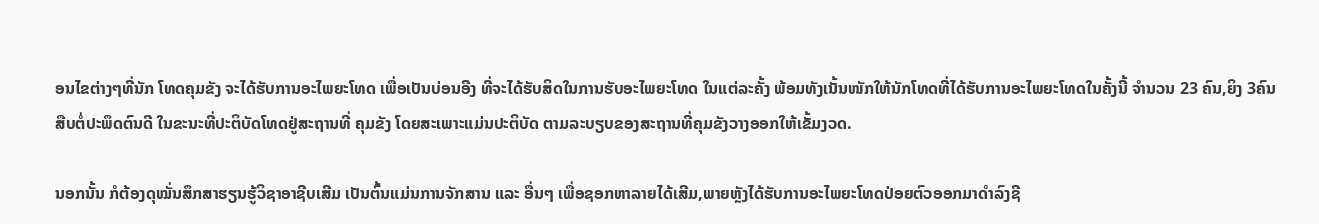ອນໄຂຕ່າງໆທີ່ນັກ ໂທດຄຸມຂັງ ຈະໄດ້ຮັບການອະໄພຍະໂທດ ເພື່ອເປັນບ່ອນອີງ ທີ່ຈະໄດ້ຮັບສິດໃນການຮັບອະໄພຍະໂທດ ໃນແຕ່ລະຄັ້ງ ພ້ອມທັງເນັ້ນໜັກໃຫ້ນັກໂທດທີ່ໄດ້ຮັບການອະໄພຍະໂທດໃນຄັ້ງນີ້ ຈຳນວນ 23 ຄົນ,ຍິງ 3ຄົນ ສືບຕໍ່ປະພຶດຕົນດີ ໃນຂະນະທີ່ປະຕິບັດໂທດຢູ່ສະຖານທີ່ ຄຸມຂັງ ໂດຍສະເພາະແມ່ນປະຕິບັດ ຕາມລະບຽບຂອງສະຖານທີ່ຄຸມຂັງວາງອອກໃຫ້ເຂັ້ມງວດ.

ນອກນັ້ນ ກໍຕ້ອງດຸໝັ່ນສຶກສາຮຽນຮູ້ວິຊາອາຊີບເສີມ ເປັນຕົ້ນແມ່ນການຈັກສານ ແລະ ອື່ນໆ ເພື່ອຊອກຫາລາຍໄດ້ເສີມ,ພາຍຫຼັງໄດ້ຮັບການອະໄພຍະໂທດປ່ອຍຕົວອອກມາດຳລົງຊີ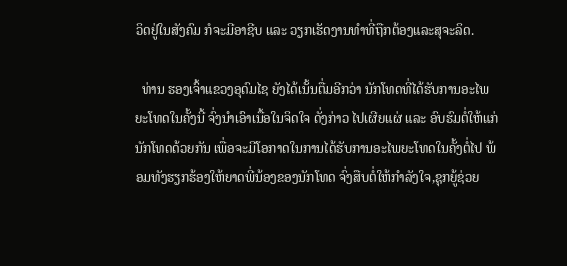ວິດຢູ່ໃນສັງຄົມ ກໍຈະມີອາຊີບ ແລະ ວຽກເຮັດງານທຳທີ່ຖືກຕ້ອງແລະສຸຈະລິດ.

  ທ່ານ ຮອງເຈົ້າແຂວງອຸດົມໄຊ ຍັງໄດ້ເນັ້ນຕື່ມອີກວ່າ ນັກໂທດທີ່ໄດ້ຮັບການອະໄພຍະໂທດໃນຄັ້ງນີ້ ຈົ່ງນຳເອົາເນື້ອໃນຈິດໃຈ ດັ່ງກ່າວ ໄປເຜີຍແຜ່ ແລະ ອົບຮົມຕໍ່ໃຫ້ແກ່ນັກໂທດດ້ວຍກັນ ເພື່ອຈະມີໂອກາດໃນການໄດ້ຮັບການອະໄພຍະໂທດໃນຄັ້ງຕໍ່ໄປ ພ້ອມທັງຮຽກຮ້ອງໃຫ້ຍາດພີ່ນ້ອງຂອງນັກໂທດ ຈົ່ງສືບຕໍ່ໃຫ້ກໍາລັງໃຈ,ຊຸກຍູ້ຊ່ວຍ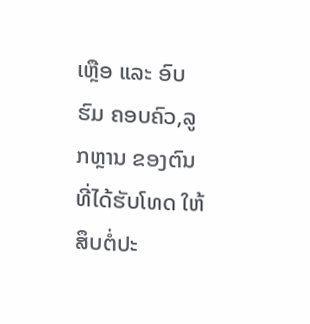ເຫຼືອ ແລະ ອົບຮົມ ຄອບຄົວ,ລູກຫຼານ ຂອງຕົນທີ່ໄດ້ຮັບໂທດ ໃຫ້ສຶບຕໍ່ປະ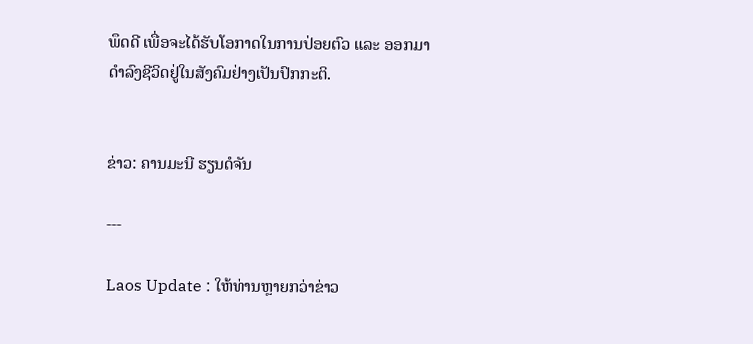ພຶດດີ ເພື່ອຈະໄດ້ຮັບໂອກາດໃນການປ່ອຍຕົວ ແລະ ອອກມາດໍາລົງຊີວິດຢູ່ໃນສັງຄົມຢ່າງເປັນປົກກະຕິ.


ຂ່າວ: ຄານມະນີ ຮຽນດໍຈັນ

---

Laos Update : ໃຫ້ທ່ານຫຼາຍກວ່າຂ່າວ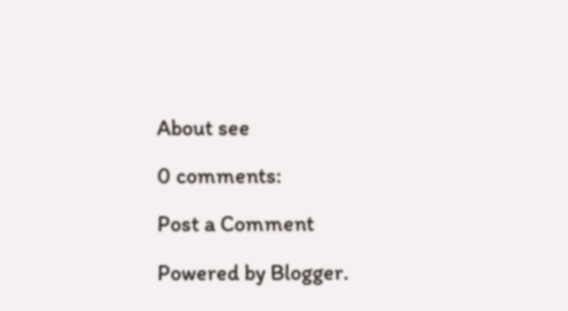About see

0 comments:

Post a Comment

Powered by Blogger.